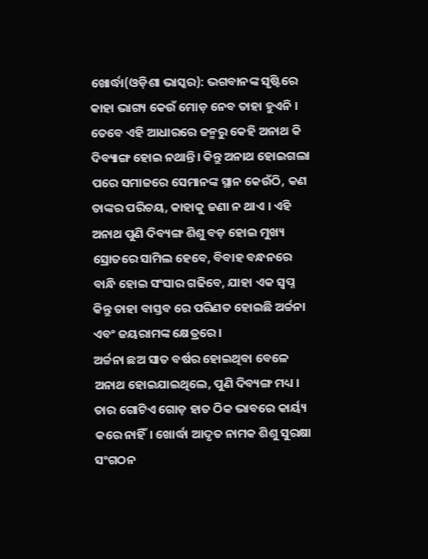ଖୋର୍ଦ୍ଧା(ଓଡ଼ିଶା ଭାସ୍କର): ଭଗବାନଙ୍କ ସୃଷ୍ଟିରେ କାହା ଭାଗ୍ୟ କେଉଁ ମୋଡ଼ ନେବ ତାହା ହୁଏନି । ତେବେ ଏହି ଆଧାରରେ ଜନ୍ମରୁ କେହି ଅନାଥ କି ଦିବ୍ୟାଙ୍ଗ ହୋଇ ନଥାନ୍ତି। କିନ୍ତୁ ଅନାଥ ହୋଇଗଲା ପରେ ସମାଜରେ ସେମାନଙ୍କ ସ୍ଥାନ କେଉଁଠି, କଣ ତାଙ୍କର ପରିଚୟ, କାହାକୁ ଜଣା ନ ଥାଏ । ଏହି ଅନାଥ ପୁଣି ଦିବ୍ୟଙ୍ଗ ଶିଶୁ ବଡ଼ ହୋଇ ମୁଖ୍ୟ ସ୍ରୋତରେ ସାମିଲ ହେବେ, ବିବାହ ବନ୍ଧନରେ ବାନ୍ଧି ହୋଇ ସଂସାର ଗଢିବେ, ଯାହା ଏକ ସ୍ୱପ୍ନ କିନ୍ତୁ ତାହା ବାସ୍ତବ ରେ ପରିଣତ ହୋଇଛି ଅର୍ଚ୍ଚନା ଏବଂ ଜୟରାମଙ୍କ କ୍ଷେତ୍ରରେ ।
ଅର୍ଚ୍ଚନା ଛଅ ସାତ ବର୍ଷର ହୋଇଥିବା ବେଳେ ଅନାଥ ହୋଇଯାଇଥିଲେ, ପୁଣି ଦିବ୍ୟଙ୍ଗ ମଧ୍ୟ । ତାର ଗୋଟିଏ ଗୋଡ଼ ହାତ ଠିକ ଭାବରେ କାର୍ୟ୍ୟ କରେ ନାହିଁ। ଖୋର୍ଦ୍ଧା ଆଦୃତ ନାମକ ଶିଶୁ ସୁରକ୍ଷା ସଂଗଠନ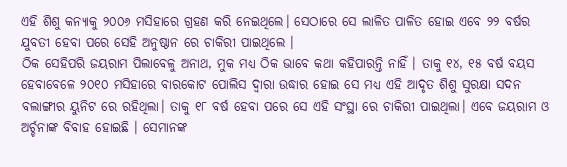ଏହି ଶିଶୁ କନ୍ୟାକୁ ୨୦୦୬ ମସିହାରେ ଗ୍ରହଣ କରି ନେଇଥିଲେ। ସେଠାରେ ସେ ଲାଳିତ ପାଳିତ ହୋଇ ଏବେ ୨୨ ବର୍ଷର ଯୁବତୀ ହେବା ପରେ ସେହି ଅନୁଷ୍ଠାନ ରେ ଚାକିରୀ ପାଇଥିଲେ ।
ଠିକ ସେହିପରି ଜୟରାମ ପିଲାବେଳୁ ଅନାଥ, ମୁକ ମଧ୍ୟ ଠିକ ଭାବେ କଥା କହିପାରନ୍ତି ନାହିଁ । ତାକୁ ୧୪, ୧୫ ବର୍ଷ ବୟସ ହେବାବେଳେ ୨୦୧୦ ମସିହାରେ ବାରକୋଟ ପୋଲିସ ଦ୍ୱାରା ଉଦ୍ଧାର ହୋଇ ସେ ମଧ୍ୟ ଏହି ଆଦୃତ ଶିଶୁ ସୁରକ୍ଷା ସଦନ ବଲାଙ୍ଗୀର ୟୁନିଟ ରେ ରହିଥିଲା। ତାକୁ ୧୮ ବର୍ଷ ହେବା ପରେ ସେ ଏହି ସଂସ୍ଥା ରେ ଚାକିରୀ ପାଇଥିଲା। ଏବେ ଜୟରାମ ଓ ଅର୍ଚ୍ଚନାଙ୍କ ବିବାହ ହୋଇଛି । ସେମାନଙ୍କ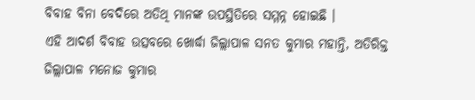ବିବାହ ବିନା ବେଦିରେ ଅତିଥି ମାନଙ୍କ ଉପସ୍ଥିତିରେ ସମ୍ମନ୍ନ ହୋଇଛି ।
ଏହି ଆଦର୍ଶ ବିବାହ ଉତ୍ସବରେ ଖୋର୍ଦ୍ଧା ଜିଲ୍ଲାପାଳ ସନତ କୁମାର ମହାନ୍ତି, ଅତିରିକ୍ତ ଜିଲ୍ଲାପାଳ ମନୋଜ କୁମାର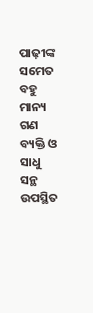ପାଢ଼ୀଙ୍କ ସମେତ ବହୁ ମାନ୍ୟ ଗଣ ବ୍ୟକ୍ତି ଓ ସାଧୁ ସନ୍ଥ ଉପସ୍ଥିତ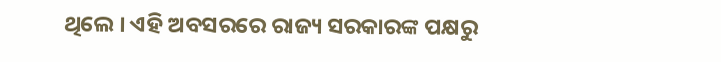ଥିଲେ । ଏହି ଅବସରରେ ରାଜ୍ୟ ସରକାରଙ୍କ ପକ୍ଷରୁ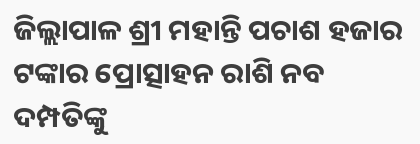ଜିଲ୍ଲାପାଳ ଶ୍ରୀ ମହାନ୍ତି ପଚାଶ ହଜାର ଟଙ୍କାର ପ୍ରୋତ୍ସାହନ ରାଶି ନବ ଦମ୍ପତିଙ୍କୁ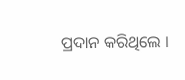ପ୍ରଦାନ କରିଥିଲେ ।